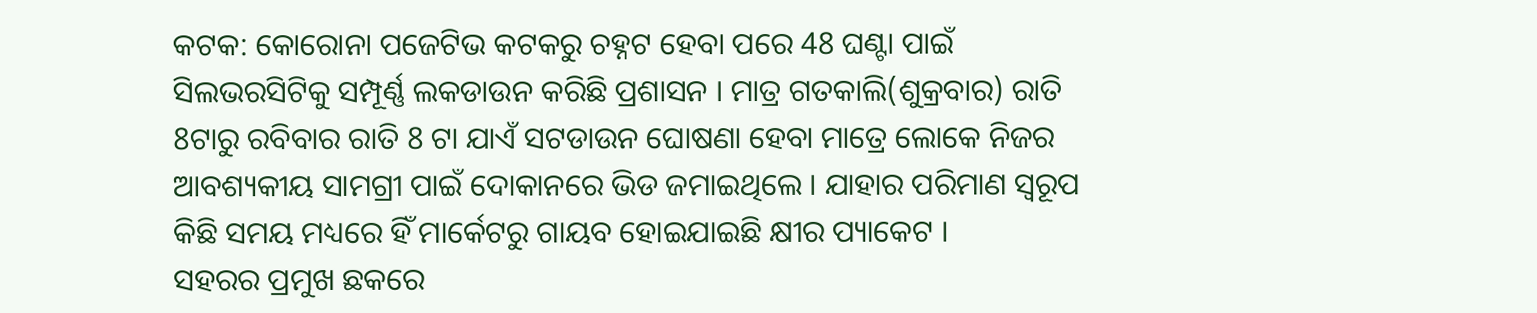କଟକ: କୋରୋନା ପଜେଟିଭ କଟକରୁ ଚହ୍ନଟ ହେବା ପରେ 48 ଘଣ୍ଟା ପାଇଁ ସିଲଭରସିଟିକୁ ସମ୍ପୂର୍ଣ୍ଣ ଲକଡାଉନ କରିଛି ପ୍ରଶାସନ । ମାତ୍ର ଗତକାଲି(ଶୁକ୍ରବାର) ରାତି 8ଟାରୁ ରବିବାର ରାତି 8 ଟା ଯାଏଁ ସଟଡାଉନ ଘୋଷଣା ହେବା ମାତ୍ରେ ଲୋକେ ନିଜର ଆବଶ୍ୟକୀୟ ସାମଗ୍ରୀ ପାଇଁ ଦୋକାନରେ ଭିଡ ଜମାଇଥିଲେ । ଯାହାର ପରିମାଣ ସ୍ବରୂପ କିଛି ସମୟ ମଧ୍ୟରେ ହିଁ ମାର୍କେଟରୁ ଗାୟବ ହୋଇଯାଇଛି କ୍ଷୀର ପ୍ୟାକେଟ ।
ସହରର ପ୍ରମୁଖ ଛକରେ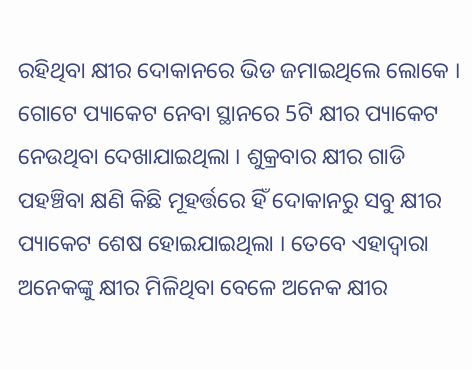ରହିଥିବା କ୍ଷୀର ଦୋକାନରେ ଭିଡ ଜମାଇଥିଲେ ଲୋକେ । ଗୋଟେ ପ୍ୟାକେଟ ନେବା ସ୍ଥାନରେ 5ଟି କ୍ଷୀର ପ୍ୟାକେଟ ନେଉଥିବା ଦେଖାଯାଇଥିଲା । ଶୁକ୍ରବାର କ୍ଷୀର ଗାଡି ପହଞ୍ଚିବା କ୍ଷଣି କିଛି ମୂହର୍ତ୍ତରେ ହିଁ ଦୋକାନରୁ ସବୁ କ୍ଷୀର ପ୍ୟାକେଟ ଶେଷ ହୋଇଯାଇଥିଲା । ତେବେ ଏହାଦ୍ବାରା ଅନେକଙ୍କୁ କ୍ଷୀର ମିଳିଥିବା ବେଳେ ଅନେକ କ୍ଷୀର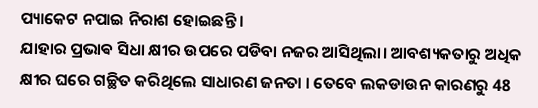ପ୍ୟାକେଟ ନପାଇ ନିରାଶ ହୋଇଛନ୍ତି ।
ଯାହାର ପ୍ରଭାଵ ସିଧା କ୍ଷୀର ଉପରେ ପଡିବା ନଜର ଆସିଥିଲା। ଆବଶ୍ୟକତାରୁ ଅଧିକ କ୍ଷୀର ଘରେ ଗଚ୍ଛିତ କରିଥିଲେ ସାଧାରଣ ଜନତା । ତେବେ ଲକଡାଉନ କାରଣରୁ 48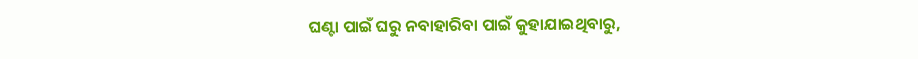ଘଣ୍ଟା ପାଇଁ ଘରୁ ନବାହାରିବା ପାଇଁ କୁହାଯାଇଥିବାରୁ,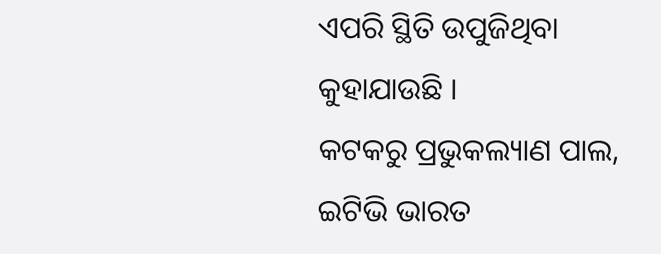ଏପରି ସ୍ଥିତି ଉପୁଜିଥିବା କୁହାଯାଉଛି ।
କଟକରୁ ପ୍ରଭୁକଲ୍ୟାଣ ପାଲ, ଇଟିଭି ଭାରତ